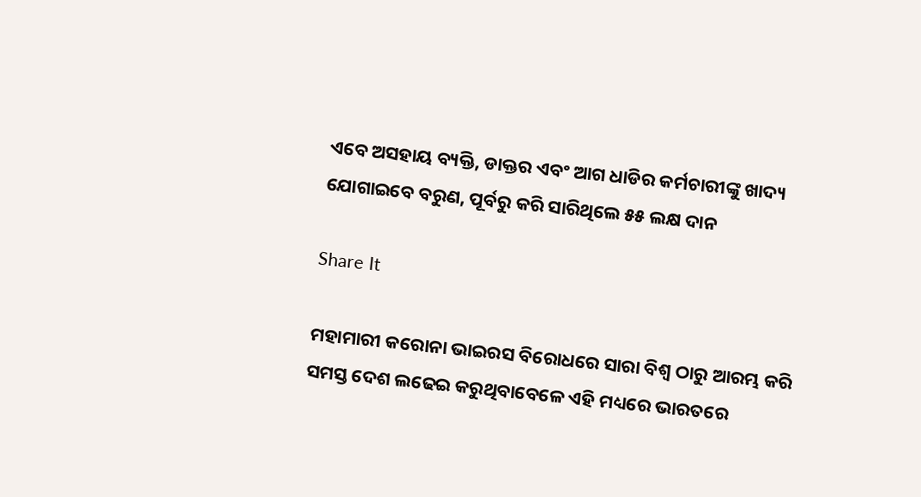ଏବେ ଅସହାୟ ବ୍ୟକ୍ତି, ଡାକ୍ତର ଏବଂ ଆଗ ଧାଡିର କର୍ମଚାରୀଙ୍କୁ ଖାଦ୍ୟ ଯୋଗାଇବେ ବରୁଣ, ପୂର୍ବରୁ କରି ସାରିଥିଲେ ୫୫ ଲକ୍ଷ ଦାନ

Share It

ମହାମାରୀ କରୋନା ଭାଇରସ ବିରୋଧରେ ସାରା ବିଶ୍ୱ ଠାରୁ ଆରମ୍ଭ କରି ସମସ୍ତ ଦେଶ ଲଢେଇ କରୁଥିବାବେଳେ ଏହି ମଧ୍ୟରେ ଭାରତରେ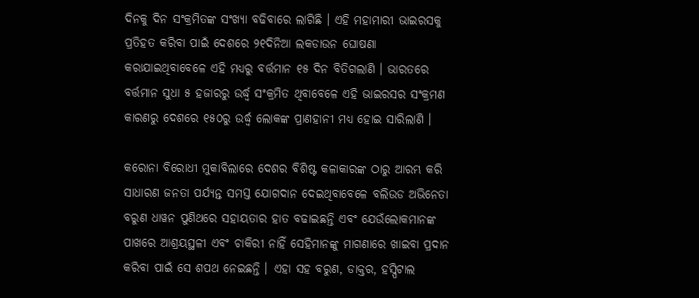ଦିନକୁ ଦିନ ସଂକ୍ରମିତଙ୍କ ସଂଖ୍ୟା ବଢିବାରେ ଲାଗିଛି । ଏହି ମହାମାରୀ ଭାଇରସକୁ ପ୍ରତିହତ କରିବା ପାଇଁ ଦେଶରେ ୨୧ଦିନିଆ ଲକଡାଉନ ଘୋଷଣା କରାଯାଇଥିବାବେଳେ ଏହି ମଧ୍ୟରୁ ବର୍ତ୍ତମାନ ୧୫ ଦିନ ବିତିଗଲାଣି । ଭାରତରେ ବର୍ତ୍ତମାନ ସୁଧା ୫ ହଜାରରୁ ଉର୍ଦ୍ଧ୍ୱ ସଂକ୍ରମିତ ଥିବାବେଳେ ଏହି ଭାଇରସର ସଂକ୍ରମଣ କାରଣରୁ ଦେଶରେ ୧୫୦ରୁ ଉର୍ଦ୍ଧ୍ୱ ଲୋକଙ୍କ ପ୍ରାଣହାନୀ ମଧ୍ୟ ହୋଇ ସାରିଲାଣି ।

କରୋନା ବିରୋଧୀ ମୁକାବିଲାରେ ଦେଶର ବିଶିଷ୍ଟ କଳାକାରଙ୍କ ଠାରୁ ଆରମ୍ଭ କରି ସାଧାରଣ ଜନତା ପର୍ଯ୍ୟନ୍ତ ସମସ୍ତ ଯୋଗଦାନ ଦେଇଥିବାବେଳେ ବଲିଉଡ ଅଭିନେତା ବରୁଣ ଧାୱନ ପୁଣିଥରେ ସହାୟତାର ହାତ ବଢାଇଛନ୍ତି ଏବଂ ଯେଉଁଲୋକମାନଙ୍କ ପାଖରେ ଆଶ୍ରୟସ୍ଥଳୀ ଏବଂ ଚାକିରୀ ନାହିଁ ସେହିମାନଙ୍କୁ ମାଗଣାରେ ଖାଇବା ପ୍ରଦାନ କରିବା ପାଇଁ ସେ ଶପଥ ନେଇଛନ୍ତି । ଏହା ସହ ବରୁଣ, ଡାକ୍ତର, ହସ୍ପିଟାଲ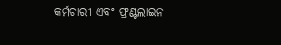କର୍ମଚାରୀ ଏବଂ ଫ୍ରଣ୍ଟଲାଇନ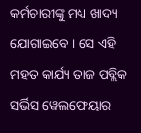କର୍ମଚାରୀଙ୍କୁ ମଧ୍ୟ ଖାଦ୍ୟ ଯୋଗାଇବେ । ସେ ଏହି ମହତ କାର୍ଯ୍ୟ ତାଜ ପବ୍ଲିକ ସର୍ଭିସ ୱେଲଫେୟାର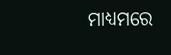ମାଧ୍ୟମରେ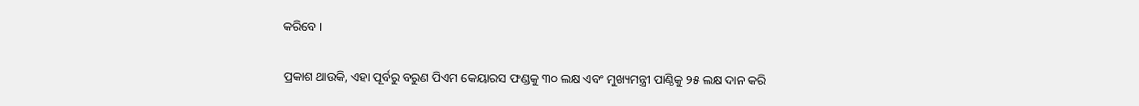କରିବେ ।

ପ୍ରକାଶ ଥାଉକି, ଏହା ପୂର୍ବରୁ ବରୁଣ ପିଏମ କେୟାରସ ଫଣ୍ଡକୁ ୩୦ ଲକ୍ଷ ଏବଂ ମୁଖ୍ୟମନ୍ତ୍ରୀ ପାଣ୍ଠିକୁ ୨୫ ଲକ୍ଷ ଦାନ କରି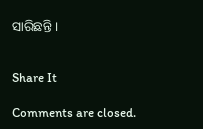ସାରିଛନ୍ତି ।


Share It

Comments are closed.